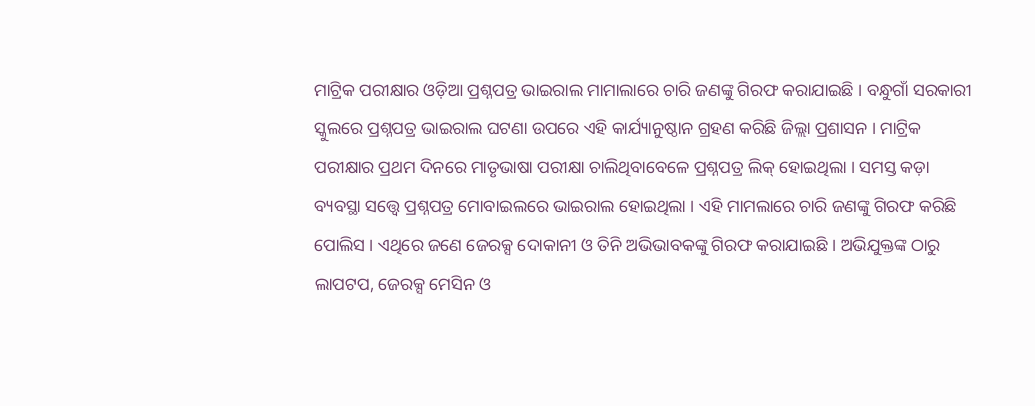ମାଟ୍ରିକ ପରୀକ୍ଷାର ଓଡ଼ିଆ ପ୍ରଶ୍ନପତ୍ର ଭାଇରାଲ ମାମାଲାରେ ଚାରି ଜଣଙ୍କୁ ଗିରଫ କରାଯାଇଛି । ବନ୍ଧୁଗାଁ ସରକାରୀ ସ୍କୁଲରେ ପ୍ରଶ୍ନପତ୍ର ଭାଇରାଲ ଘଟଣା ଉପରେ ଏହି କାର୍ଯ୍ୟାନୁଷ୍ଠାନ ଗ୍ରହଣ କରିଛି ଜିଲ୍ଲା ପ୍ରଶାସନ । ମାଟ୍ରିକ ପରୀକ୍ଷାର ପ୍ରଥମ ଦିନରେ ମାତୃଭାଷା ପରୀକ୍ଷା ଚାଲିଥିବାବେଳେ ପ୍ରଶ୍ନପତ୍ର ଲିକ୍ ହୋଇଥିଲା । ସମସ୍ତ କଡ଼ା ବ୍ୟବସ୍ଥା ସତ୍ତ୍ୱେ ପ୍ରଶ୍ନପତ୍ର ମୋବାଇଲରେ ଭାଇରାଲ ହୋଇଥିଲା । ଏହି ମାମଲାରେ ଚାରି ଜଣଙ୍କୁ ଗିରଫ କରିଛି ପୋଲିସ । ଏଥିରେ ଜଣେ ଜେରକ୍ସ ଦୋକାନୀ ଓ ତିନି ଅଭିଭାବକଙ୍କୁ ଗିରଫ କରାଯାଇଛି । ଅଭିଯୁକ୍ତଙ୍କ ଠାରୁ ଲାପଟପ, ଜେରକ୍ସ ମେସିନ ଓ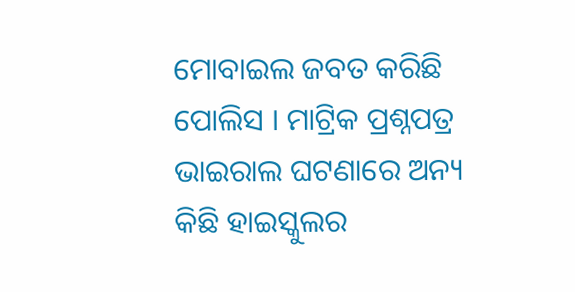ମୋବାଇଲ ଜବତ କରିଛି ପୋଲିସ । ମାଟ୍ରିକ ପ୍ରଶ୍ନପତ୍ର ଭାଇରାଲ ଘଟଣାରେ ଅନ୍ୟ କିଛି ହାଇସ୍କୁଲର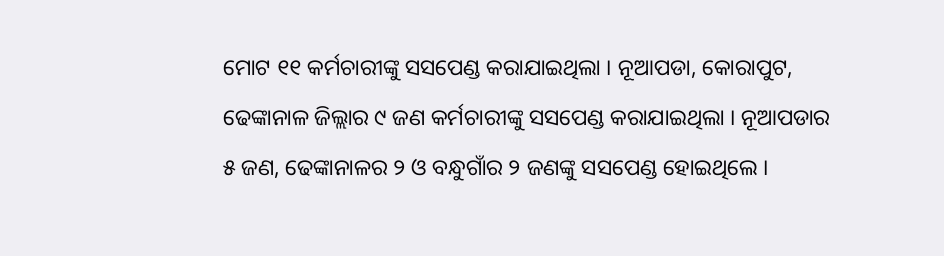ମୋଟ ୧୧ କର୍ମଚାରୀଙ୍କୁ ସସପେଣ୍ଡ କରାଯାଇଥିଲା । ନୂଆପଡା, କୋରାପୁଟ, ଢେଙ୍କାନାଳ ଜିଲ୍ଲାର ୯ ଜଣ କର୍ମଚାରୀଙ୍କୁ ସସପେଣ୍ଡ କରାଯାଇଥିଲା । ନୂଆପଡାର ୫ ଜଣ, ଢେଙ୍କାନାଳର ୨ ଓ ବନ୍ଧୁଗାଁର ୨ ଜଣଙ୍କୁ ସସପେଣ୍ଡ ହୋଇଥିଲେ ।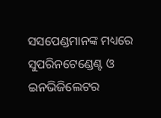ସସପେଣ୍ଡମାନଙ୍କ ମଧ୍ୟରେ ସୁପରିନଟେଣ୍ଡେଣ୍ଟ ଓ ଇନଭିଜିଲେଟର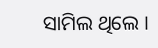ସାମିଲ ଥିଲେ ।